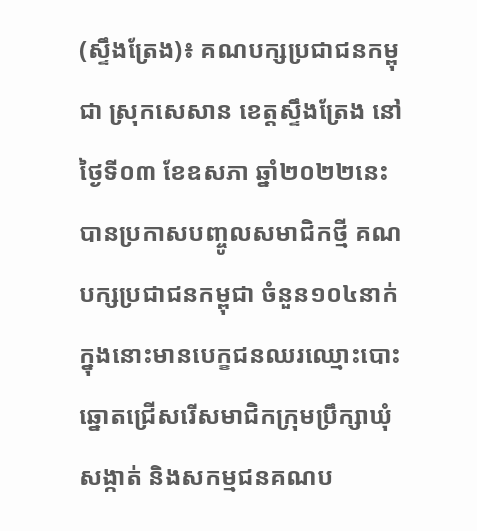(ស្ទឹងត្រែង)៖ គណបក្សប្រជាជនកម្ពុជា ស្រុកសេសាន ខេត្តស្ទឹងត្រែង នៅថ្ងៃទី០៣ ខែឧសភា ឆ្នាំ២០២២នេះ បានប្រកាសបញ្ចូលសមាជិកថ្មី គណបក្សប្រជាជនកម្ពុជា ចំនួន១០៤នាក់ ក្នុងនោះមានបេក្ខជនឈរឈ្មោះបោះឆ្នោតជ្រើសរើសមាជិកក្រុមប្រឹក្សាឃុំ សង្កាត់ និងសកម្មជនគណប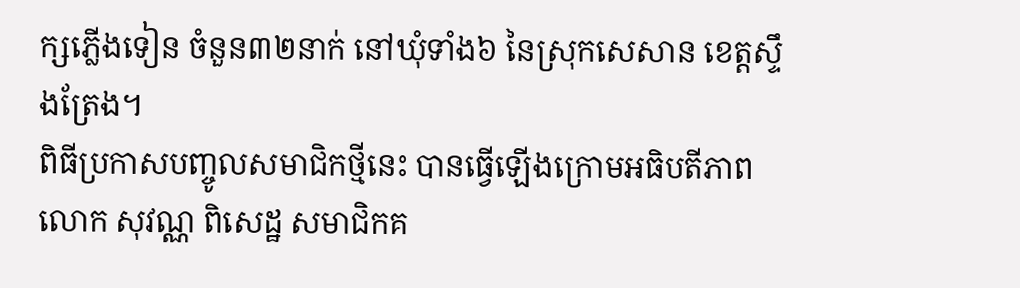ក្សភ្លើងទៀន ចំនួន៣២នាក់ នៅឃុំទាំង៦ នៃស្រុកសេសាន ខេត្តស្ទឹងត្រែង។
ពិធីប្រកាសបញ្ចូលសមាជិកថ្មីនេះ បានធ្វើឡើងក្រោមអធិបតីភាពលោក សុវណ្ណ ពិសេដ្ឋ សមាជិកគ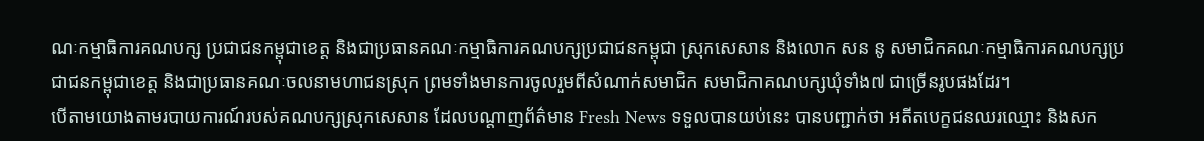ណៈកម្មាធិការគណបក្ស ប្រជាជនកម្ពុជាខេត្ត និងជាប្រធានគណៈកម្មាធិការគណបក្សប្រជាជនកម្ពុជា ស្រុកសេសាន និងលោក សន នូ សមាជិកគណៈកម្មាធិការគណបក្សប្រជាជនកម្ពុជាខេត្ត និងជាប្រធានគណៈចលនាមហាជនស្រុក ព្រមទាំងមានការចូលរួមពីសំណាក់សមាជិក សមាជិកាគណបក្សឃុំទាំង៧ ជាច្រើនរូបផងដែរ។
បើតាមយោងតាមរបាយការណ៍របស់គណបក្សស្រុកសេសាន ដែលបណ្តាញព័ត៌មាន Fresh News ទទួលបានយប់នេះ បានបញ្ជាក់ថា អតីតបេក្ខជនឈរឈ្មោះ និងសក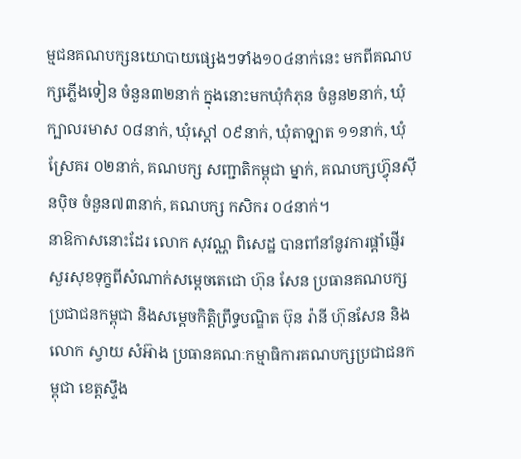ម្មជនគណបក្សនយោបាយផ្សេងៗទាំង១០៤នាក់នេះ មកពីគណបក្សភ្លើងទៀន ចំនួន៣២នាក់ ក្នុងនោះមកឃុំកំភុន ចំនួន២នាក់, ឃុំក្បាលរមាស ០៨នាក់, ឃុំស្ដៅ ០៩នាក់, ឃុំតាឡាត ១១នាក់, ឃុំស្រែគរ ០២នាក់, គណបក្ស សញ្ជាតិកម្ពុជា ម្នាក់, គណបក្សហ៊្វុនស៊ីនប៉ិច ចំនួន៧៣នាក់, គណបក្ស កសិករ ០៤នាក់។
នាឱកាសនោះដែរ លោក សុវណ្ណ ពិសេដ្ឋ បានពាំនាំនូវការផ្តាំផ្ញើរសួរសុខទុក្ខពីសំណាក់សម្តេចតេជោ ហ៊ុន សែន ប្រធានគណបក្សប្រជាជនកម្ពុជា និងសម្តេចកិត្តិព្រឹទ្ធបណ្ឌិត ប៊ុន រ៉ានី ហ៊ុនសែន និងលោក ស្វាយ សំអ៊ាង ប្រធានគណៈកម្មាធិការគណបក្សប្រជាជនកម្ពុជា ខេត្តស្ទឹង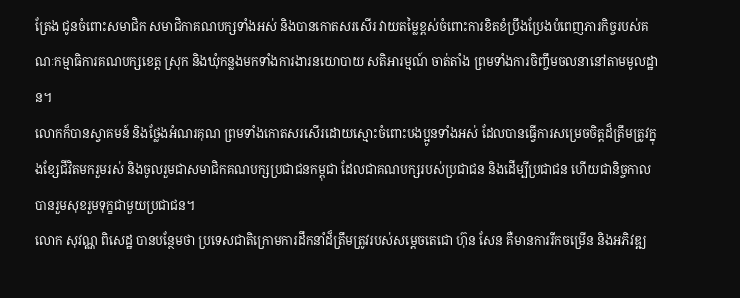ត្រែង ជូនចំពោះសមាជិក សមាជិកាគណបក្សទាំងអស់ និងបានកោតសរសើរ វាយតម្លៃខ្ពស់ចំពោះការខិតខំប្រឹងប្រែងបំពេញភារកិច្ចរបស់គណៈកម្មាធិការគណបក្សខេត្ត ស្រុក និងឃុំកន្លងមកទាំងការងារនយោបាយ សតិអារម្មណ៍ ចាត់តាំង ព្រមទាំងការចិញ្ចឹមចលនានៅតាមមូលដ្ឋាន។
លោកក៏បានស្វាគមន៍ និងថ្លែងអំណរគុណ ព្រមទាំងកោតសរសើរដោយស្មោះចំពោះបងប្អូនទាំងអស់ ដែលបានធ្វើការសម្រេចចិត្តដ៏ត្រឹមត្រូវក្នុងខ្សែជីវិតមករួមរស់ និងចូលរួមជាសមាជិកគណបក្សប្រជាជនកម្ពុជា ដែលជាគណបក្សរបស់ប្រជាជន និងដើម្បីប្រជាជន ហើយជានិច្ចកាលបានរួមសុខរួមទុក្ខជាមួយប្រជាជន។
លោក សុវណ្ណ ពិសេដ្ឋ បានបន្ថែមថា ប្រទេសជាតិក្រោមការដឹកនាំដ៏ត្រឹមត្រូវរបស់សម្តេចតេជោ ហ៊ុន សែន គឺមានការរីកចម្រើន និងអភិវឌ្ឍ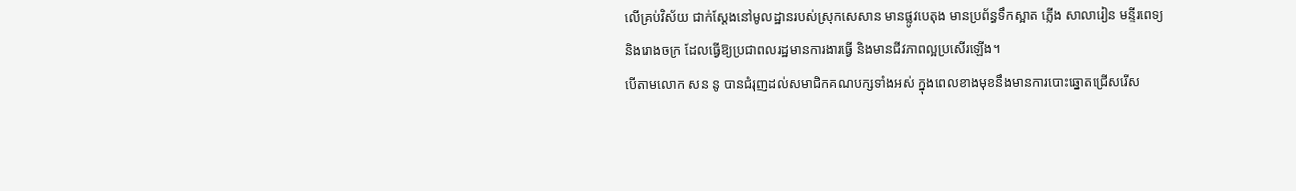លើគ្រប់វិស័យ ជាក់ស្តែងនៅមូលដ្ឋានរបស់ស្រុកសេសាន មានផ្លូវបេតុង មានប្រព័ន្ធទឹកស្អាត ភ្លើង សាលារៀន មន្ទីរពេទ្យ និងរោងចក្រ ដែលធ្វើឱ្យប្រជាពលរដ្ឋមានការងារធ្វើ និងមានជីវភាពល្អប្រសើរឡើង។
បើតាមលោក សន នូ បានជំរុញដល់សមាជិកគណបក្សទាំងអស់ ក្នុងពេលខាងមុខនឹងមានការបោះឆ្នោតជ្រើសរើស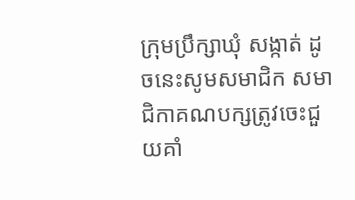ក្រុមប្រឹក្សាឃុំ សង្កាត់ ដូចនេះសូមសមាជិក សមាជិកាគណបក្សត្រូវចេះជួយគាំ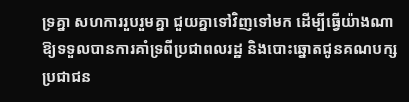ទ្រគ្នា សហការរួបរួមគ្នា ជួយគ្នាទៅវិញទៅមក ដើម្បីធ្វើយ៉ាងណាឱ្យទទួលបានការគាំទ្រពីប្រជាពលរដ្ឋ និងបោះឆ្នោតជូនគណបក្សប្រជាជន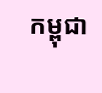កម្ពុជា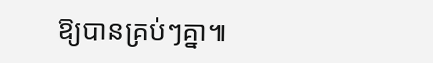ឱ្យបានគ្រប់ៗគ្នា៕